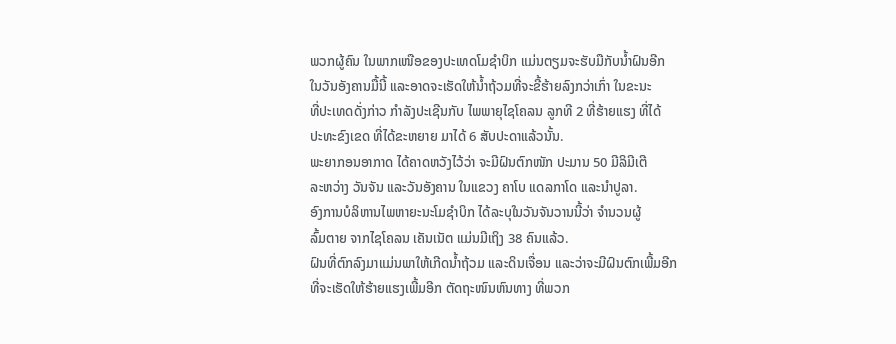ພວກຜູ້ຄົນ ໃນພາກເໜືອຂອງປະເທດໂມຊຳບິກ ແມ່ນຕຽມຈະຮັບມືກັບນໍ້າຝົນອີກ
ໃນວັນອັງຄານມື້ນີ້ ແລະອາດຈະເຮັດໃຫ້ນ້ຳຖ້ວມທີ່ຈະຂີ້ຮ້າຍລົງກວ່າເກົ່າ ໃນຂະນະ
ທີ່ປະເທດດັ່ງກ່າວ ກຳລັງປະເຊີນກັບ ໄພພາຍຸໄຊໂຄລນ ລູກທີ 2 ທີ່ຮ້າຍແຮງ ທີ່ໄດ້
ປະທະຂົງເຂດ ທີ່ໄດ້ຂະຫຍາຍ ມາໄດ້ 6 ສັບປະດາແລ້ວນັ້ນ.
ພະຍາກອນອາກາດ ໄດ້ຄາດຫວັງໄວ້ວ່າ ຈະມີຝົນຕົກໜັກ ປະມານ 50 ມີລິມີເຕີ
ລະຫວ່າງ ວັນຈັນ ແລະວັນອັງຄານ ໃນແຂວງ ຄາໂບ ແດລກາໂດ ແລະນຳປູລາ.
ອົງການບໍລິຫານໄພຫາຍະນະໂມຊຳບິກ ໄດ້ລະບຸໃນວັນຈັນວານນີ້ວ່າ ຈຳນວນຜູ້
ລົ້ມຕາຍ ຈາກໄຊໂຄລນ ເຄັນເນັຕ ແມ່ນມີເຖິງ 38 ຄົນແລ້ວ.
ຝົນທີ່ຕົກລົງມາແມ່ນພາໃຫ້ເກີດນ້ຳຖ້ວມ ແລະດິນເຈື່ອນ ແລະວ່າຈະມີຝົນຕົກເພີ້ມອີກ
ທີ່ຈະເຮັດໃຫ້ຮ້າຍແຮງເພີ້ມອີກ ຕັດຖະໜົນຫົນທາງ ທີ່ພວກ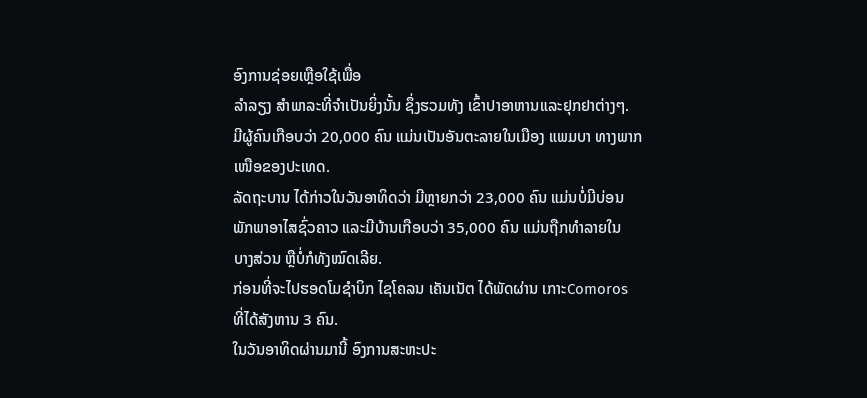ອົງການຊ່ອຍເຫຼືອໃຊ້ເພື່ອ
ລຳລຽງ ສຳພາລະທີ່ຈຳເປັນຍິ່ງນັ້ນ ຊຶ່ງຮວມທັງ ເຂົ້າປາອາຫານແລະຢຸກຢາຕ່າງໆ.
ມີຜູ້ຄົນເກືອບວ່າ 20,000 ຄົນ ແມ່ນເປັນອັນຕະລາຍໃນເມືອງ ແພມບາ ທາງພາກ
ເໜືອຂອງປະເທດ.
ລັດຖະບານ ໄດ້ກ່າວໃນວັນອາທິດວ່າ ມີຫຼາຍກວ່າ 23,000 ຄົນ ແມ່ນບໍ່ມີບ່ອນ
ພັກພາອາໄສຊົ່ວຄາວ ແລະມີບ້ານເກືອບວ່າ 35,000 ຄົນ ແມ່ນຖືກທຳລາຍໃນ
ບາງສ່ວນ ຫຼືບໍ່ກໍທັງໝົດເລີຍ.
ກ່ອນທີ່ຈະໄປຮອດໂມຊຳບິກ ໄຊໂຄລນ ເຄັນເນັຕ ໄດ້ພັດຜ່ານ ເກາະComoros
ທີ່ໄດ້ສັງຫານ 3 ຄົນ.
ໃນວັນອາທິດຜ່ານມານີ້ ອົງການສະຫະປະ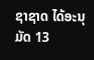ຊາຊາດ ໄດ້ອະນຸມັດ 13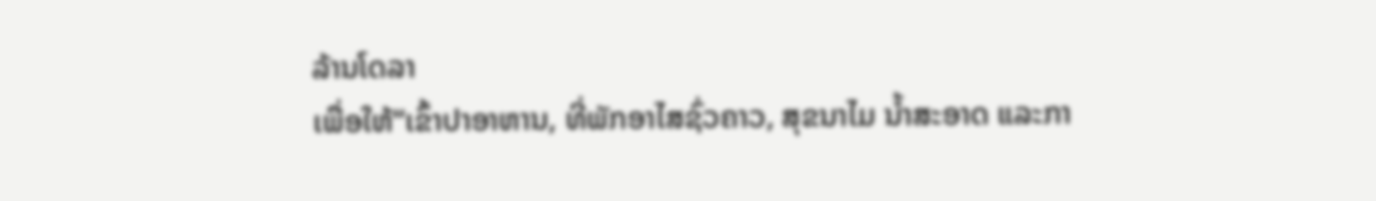ລ້ານໂດລາ
ເພື່ອໃຫ້“ເຂົ້າປາອາຫານ, ທີ່ພັກອາໄສຊົ່ວຄາວ, ສຸຂນາໄມ ນ້ຳສະອາດ ແລະກາ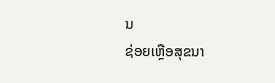ນ
ຊ່ອຍເຫຼືອສຸຂນາ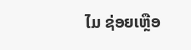ໄມ ຊ່ອຍເຫຼືອ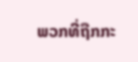ພວກທີ່ຖືກກະ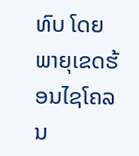ທົບ ໂດຍພາຍຸເຂດຮ້ອນໄຊໂຄລນ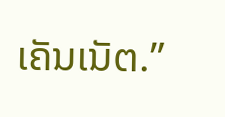ເຄັນເນັຕ.”